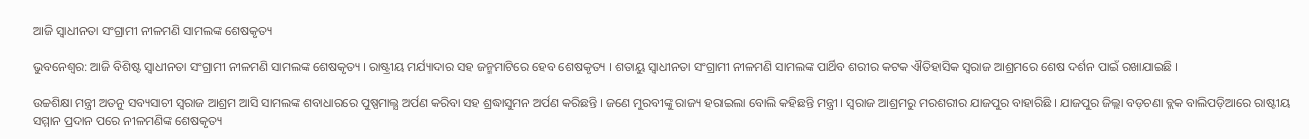ଆଜି ସ୍ବାଧୀନତା ସଂଗ୍ରାମୀ ନୀଳମଣି ସାମଲଙ୍କ ଶେଷକୃତ୍ୟ

ଭୁବନେଶ୍ବର: ଆଜି ବିଶିଷ୍ଟ ସ୍ବାଧୀନତା ସଂଗ୍ରାମୀ ନୀଳମଣି ସାମଲଙ୍କ ଶେଷକୃତ୍ୟ । ରାଷ୍ଟ୍ରୀୟ ମର୍ଯ୍ୟାଦାର ସହ ଜନ୍ମମାଟିରେ ହେବ ଶେଷକୃତ୍ୟ । ଶତାୟୁ ସ୍ବାଧୀନତା ସଂଗ୍ରାମୀ ନୀଳମଣି ସାମଲଙ୍କ ପାର୍ଥିବ ଶରୀର କଟକ ଐତିହାସିକ ସ୍ଵରାଜ ଆଶ୍ରମରେ ଶେଷ ଦର୍ଶନ ପାଇଁ ରଖାଯାଇଛି ।

ଉଚ୍ଚଶିକ୍ଷା ମନ୍ତ୍ରୀ ଅତନୁ ସବ୍ୟସାଚୀ ସ୍ବରାଜ ଆଶ୍ରମ ଆସି ସାମଲଙ୍କ ଶବାଧାରରେ ପୁଷ୍ପମାଲ୍ଯ ଅର୍ପଣ କରିବା ସହ ଶ୍ରଦ୍ଧାସୁମନ ଅର୍ପଣ କରିଛନ୍ତି । ଜଣେ ମୁରବୀଙ୍କୁ ରାଜ୍ୟ ହରାଇଲା ବୋଲି କହିଛନ୍ତି ମନ୍ତ୍ରୀ । ସ୍ବରାଜ ଆଶ୍ରମରୁ ମରଶରୀର ଯାଜପୁର ବାହାରିଛି । ଯାଜପୁର ଜିଲ୍ଲା ବଡ଼ଚଣା ବ୍ଲକ ବାଲିପଡ଼ିଆରେ ରାଷ୍ଟୀୟ ସମ୍ମାନ ପ୍ରଦାନ ପରେ ନୀଳମଣିଙ୍କ ଶେଷକୃତ୍ୟ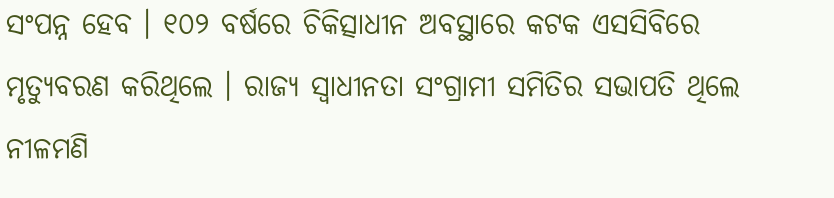ସଂପନ୍ନ ହେବ । ୧୦୨ ବର୍ଷରେ ଚିକିତ୍ସାଧୀନ ଅବସ୍ଥାରେ କଟକ ଏସସିବିରେ ମୃତ୍ଯୁବରଣ କରିଥିଲେ । ରାଜ୍ୟ ସ୍ୱାଧୀନତା ସଂଗ୍ରାମୀ ସମିତିର ସଭାପତି ଥିଲେ ନୀଳମଣି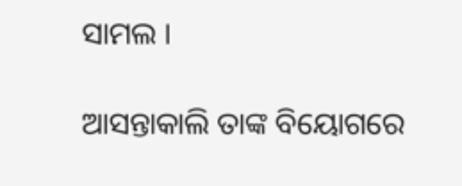ସାମଲ ।

ଆସନ୍ତାକାଲି ତାଙ୍କ ବିୟୋଗରେ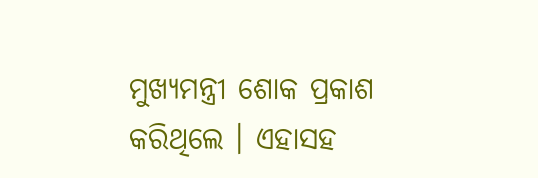ମୁଖ୍ୟମନ୍ତ୍ରୀ ଶୋକ ପ୍ରକାଶ କରିଥିଲେ । ଏହାସହ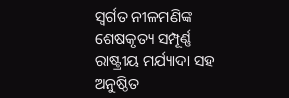ସ୍ବର୍ଗତ ନୀଳମଣିଙ୍କ ଶେଷକୃତ୍ୟ ସମ୍ପୂର୍ଣ୍ଣ ରାଷ୍ଟ୍ରୀୟ ମର୍ଯ୍ୟାଦା ସହ ଅନୁଷ୍ଠିତ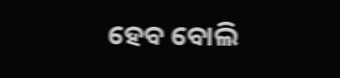ହେବ ବୋଲି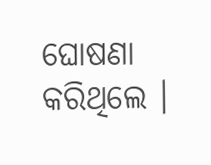ଘୋଷଣା କରିଥିଲେ ।